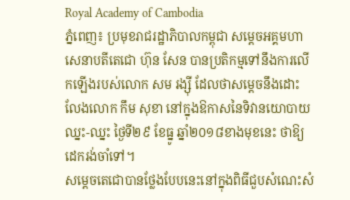Royal Academy of Cambodia
ភ្នំពេញ៖ ប្រមុខរាជរដ្ឋាភិបាលកម្ពុជា សម្ដេចអគ្គមហាសេនាបតីតេជោ ហ៊ុន សែន បានប្រតិកម្មទៅនឹងការលើកឡើងរបស់លោក សម រង្ស៊ី ដែលថាសម្ដេចនឹងដោះលែងលោក កឹម សុខា នៅក្នុងឱកាសនៃទិវានយោបាយឈ្នះ-ឈ្នះ ថ្ងៃទី២៩ ខែធ្នូ ឆ្នាំ២០១៨ខាងមុខនេះ ថាឱ្យដេករង់ចាំទៅ។
សម្ដេចតេជោបានថ្លែងបែបនេះនៅក្នុងពិធីជួបសំណេះសំ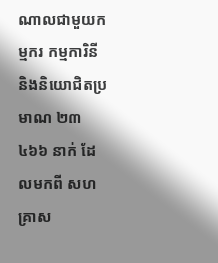ណាលជាមួយកម្មករ កម្មការិនី និងនិយោជិតប្រមាណ ២៣ ៤៦៦ នាក់ ដែលមកពី សហគ្រាស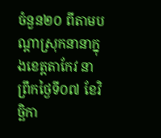ចំនួន២០ ពីតាមបណ្ដាស្រុកនានាក្នុងខេត្តតាកែវ នាព្រឹកថ្ងៃទី០៧ ខែវិច្ឆិកា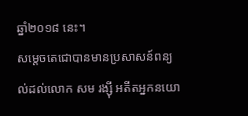ឆ្នាំ២០១៨ នេះ។
សម្ដេចតេជោបានមានប្រសាសន៍ពន្យល់ដល់លោក សម រង្ស៊ី អតីតអ្នកនយោ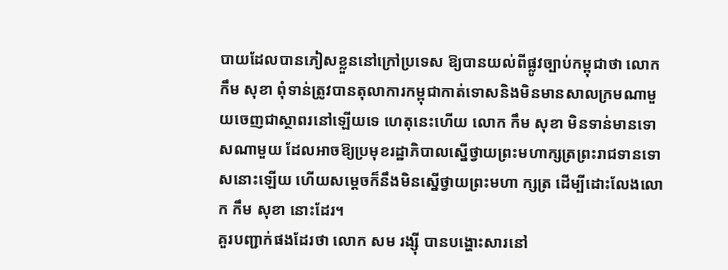បាយដែលបានភៀសខ្លួននៅក្រៅប្រទេស ឱ្យបានយល់ពីផ្លូវច្បាប់កម្ពុជាថា លោក កឹម សុខា ពុំទាន់ត្រូវបានតុលាការកម្ពុជាកាត់ទោសនិងមិនមានសាលក្រមណាមួយចេញជាស្ថាពរនៅឡើយទេ ហេតុនេះហើយ លោក កឹម សុខា មិនទាន់មានទោសណាមួយ ដែលអាចឱ្យប្រមុខរដ្ឋាភិបាលស្នើថ្វាយព្រះមហាក្សត្រព្រះរាជទានទោសនោះឡើយ ហើយសម្ដេចក៏នឹងមិនស្នើថ្វាយព្រះមហា ក្សត្រ ដើម្បីដោះលែងលោក កឹម សុខា នោះដែរ។
គួរបញ្ជាក់ផងដែរថា លោក សម រង្ស៊ី បានបង្ហោះសារនៅ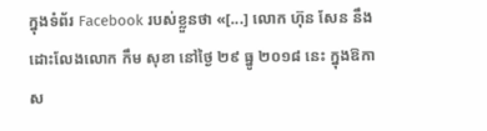ក្នុងទំព័រ Facebook របស់ខ្លួនថា «[...] លោក ហ៊ុន សែន នឹងដោះលែងលោក កឹម សុខា នៅថ្ងៃ ២៩ ធ្នូ ២០១៨ នេះ ក្នុងឱកាស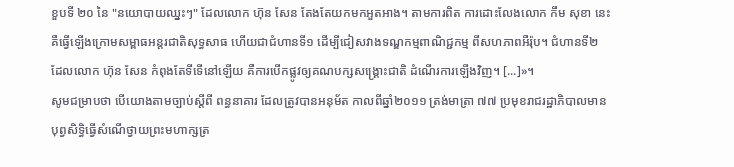ខួបទី ២០ នៃ "នយោបាយឈ្នះៗ" ដែលលោក ហ៊ុន សែន តែងតែយកមកអួតអាង។ តាមការពិត ការដោះលែងលោក កឹម សុខា នេះ គឺធ្វើឡើងក្រោមសម្ពាធអន្តរជាតិសុទ្ធសាធ ហើយជាជំហានទី១ ដើម្បីជៀសវាងទណ្ឌកម្មពាណិជ្ជកម្ម ពីសហភាពអឺរ៉ុប។ ជំហានទី២ ដែលលោក ហ៊ុន សែន កំពុងតែទីទើនៅឡើយ គឺការបើកផ្លូវឲ្យគណបក្សសង្គ្រោះជាតិ ដំណើរការឡើងវិញ។ [...]»។
សូមជម្រាបថា បើយោងតាមច្បាប់ស្ដីពី ពន្ធនាគារ ដែលត្រូវបានអនុម័ត កាលពីឆ្នាំ២០១១ ត្រង់មាត្រា ៧៧ ប្រមុខរាជរដ្ឋាភិបាលមានបុព្វសិទ្ធិធ្វើសំណើថ្វាយព្រះមហាក្សត្រ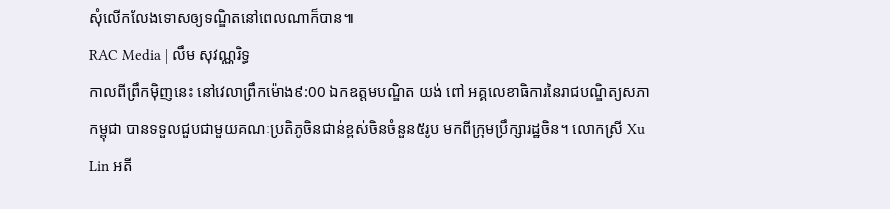សុំលើកលែងទោសឲ្យទណ្ឌិតនៅពេលណាក៏បាន៕
RAC Media | លឹម សុវណ្ណរិទ្ធ
កាលពីព្រឹកម៉ិញនេះ នៅវេលាព្រឹកម៉ោង៩:00 ឯកឧត្តមបណ្ឌិត យង់ ពៅ អគ្គលេខាធិការនៃរាជបណ្ឌិត្យសភាកម្ពុជា បានទទួលជួបជាមួយគណៈប្រតិភូចិនជាន់ខ្ពស់ចិនចំនួន៥រូប មកពីក្រុមប្រឹក្សារដ្ឋចិន។ លោកស្រី Xu Lin អតី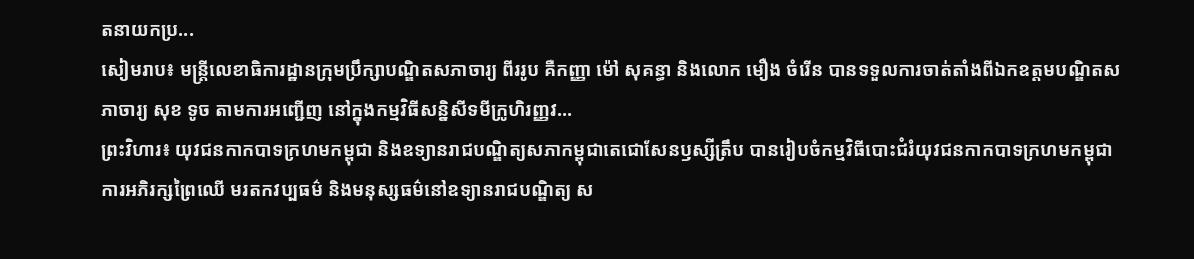តនាយកប្រ...
សៀមរាប៖ មន្ត្រីលេខាធិការដ្ឋានក្រុមប្រឹក្សាបណ្ឌិតសភាចារ្យ ពីររូប គឺកញ្ញា ម៉ៅ សុគន្ធា និងលោក មឿង ចំរើន បានទទួលការចាត់តាំងពីឯកឧត្តមបណ្ឌិតសភាចារ្យ សុខ ទូច តាមការអញ្ជើញ នៅក្នុងកម្មវិធីសន្និសីទមីក្រូហិរញ្ញវ...
ព្រះវិហារ៖ យុវជនកាកបាទក្រហមកម្ពុជា និងឧទ្យានរាជបណ្ឌិត្យសភាកម្ពុជាតេជោសែនឫស្សីត្រឹប បានរៀបចំកម្មវិធីបោះជំរំយុវជនកាកបាទក្រហមកម្ពុជា ការអភិរក្សព្រៃឈើ មរតកវប្បធម៌ និងមនុស្សធម៌នៅឧទ្យានរាជបណ្ឌិត្យ ស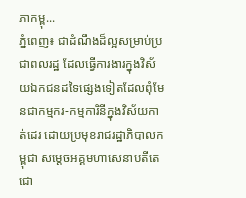ភាកម្ពុ...
ភ្នំពេញ៖ ជាដំណឹងដ៏ល្អសម្រាប់ប្រជាពលរដ្ឋ ដែលធ្វើការងារក្នុងវិស័យឯកជនដទៃផ្សេងទៀតដែលពុំមែនជាកម្មករ-កម្មការិនីក្នុងវិស័យកាត់ដេរ ដោយប្រមុខរាជរដ្ឋាភិបាលកម្ពុជា សម្ដេចអគ្គមហាសេនាបតីតេជោ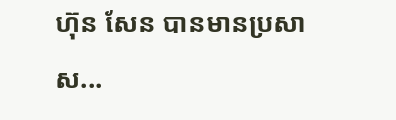ហ៊ុន សែន បានមានប្រសាស...